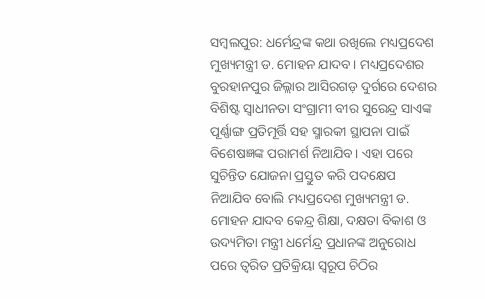ସମ୍ବଲପୁର: ଧର୍ମେନ୍ଦ୍ରଙ୍କ କଥା ରଖିଲେ ମଧ୍ୟପ୍ରଦେଶ ମୁଖ୍ୟମନ୍ତ୍ରୀ ଡ. ମୋହନ ଯାଦବ। ମଧ୍ୟପ୍ରଦେଶର ବୁରହାନପୁର ଜିଲ୍ଲାର ଆସିରଗଡ଼ ଦୁର୍ଗରେ ଦେଶର ବିଶିଷ୍ଟ ସ୍ୱାଧୀନତା ସଂଗ୍ରାମୀ ବୀର ସୁରେନ୍ଦ୍ର ସାଏଙ୍କ ପୂର୍ଣ୍ଣାଙ୍ଗ ପ୍ରତିମୂର୍ତ୍ତି ସହ ସ୍ମାରକୀ ସ୍ଥାପନା ପାଇଁ ବିଶେଷଜ୍ଞଙ୍କ ପରାମର୍ଶ ନିଆଯିବ। ଏହା ପରେ ସୁଚିନ୍ତିତ ଯୋଜନା ପ୍ରସ୍ତୁତ କରି ପଦକ୍ଷେପ ନିଆଯିବ ବୋଲି ମଧ୍ୟପ୍ରଦେଶ ମୁଖ୍ୟମନ୍ତ୍ରୀ ଡ. ମୋହନ ଯାଦବ କେନ୍ଦ୍ର ଶିକ୍ଷା, ଦକ୍ଷତା ବିକାଶ ଓ ଉଦ୍ୟମିତା ମନ୍ତ୍ରୀ ଧର୍ମେନ୍ଦ୍ର ପ୍ରଧାନଙ୍କ ଅନୁରୋଧ ପରେ ତ୍ୱରିତ ପ୍ରତିକ୍ରିୟା ସ୍ୱରୂପ ଚିଠିର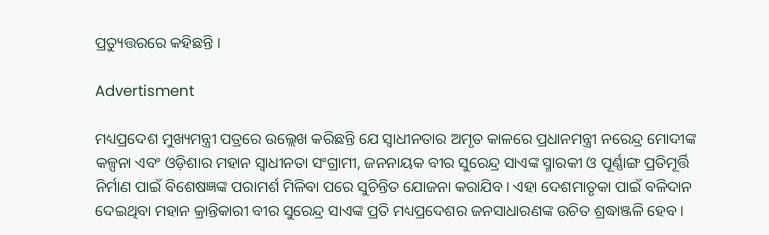ପ୍ରତ୍ୟୁତ୍ତରରେ କହିଛନ୍ତି ।

Advertisment

ମଧ୍ୟପ୍ରଦେଶ ମୁଖ୍ୟମନ୍ତ୍ରୀ ପତ୍ରରେ ଉଲ୍ଲେଖ କରିଛନ୍ତି ଯେ ସ୍ୱାଧୀନତାର ଅମୃତ କାଳରେ ପ୍ରଧାନମନ୍ତ୍ରୀ ନରେନ୍ଦ୍ର ମୋଦୀଙ୍କ କଳ୍ପନା ଏବଂ ଓଡ଼ିଶାର ମହାନ ସ୍ୱାଧୀନତା ସଂଗ୍ରାମୀ, ଜନନାୟକ ବୀର ସୁରେନ୍ଦ୍ର ସାଏଙ୍କ ସ୍ମାରକୀ ଓ ପୂର୍ଣ୍ଣାଙ୍ଗ ପ୍ରତିମୂର୍ତ୍ତି ନିର୍ମାଣ ପାଇଁ ବିଶେଷଜ୍ଞଙ୍କ ପରାମର୍ଶ ମିଳିବା ପରେ ସୁଚିନ୍ତିତ ଯୋଜନା କରାଯିବ। ଏହା ଦେଶମାତୃକା ପାଇଁ ବଳିଦାନ ଦେଇଥିବା ମହାନ କ୍ରାନ୍ତିକାରୀ ବୀର ସୁରେନ୍ଦ୍ର ସାଏଙ୍କ ପ୍ରତି ମଧ୍ୟପ୍ରଦେଶର ଜନସାଧାରଣଙ୍କ ଉଚିତ ଶ୍ରଦ୍ଧାଞ୍ଜଳି ହେବ।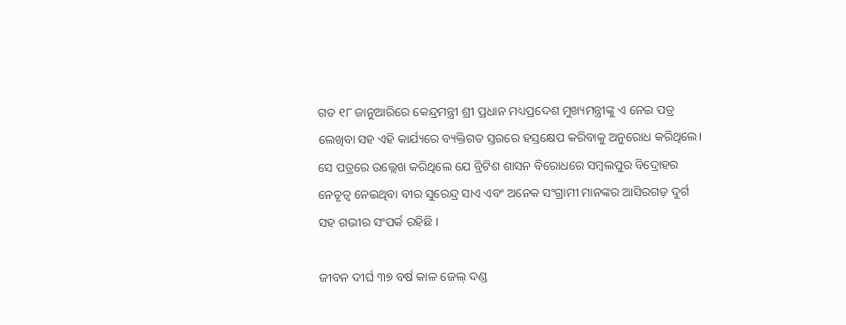ଗତ ୧୮ ଜାନୁଆରିରେ କେନ୍ଦ୍ରମନ୍ତ୍ରୀ ଶ୍ରୀ ପ୍ରଧାନ ମଧ୍ୟପ୍ରଦେଶ ମୁଖ୍ୟମନ୍ତ୍ରୀଙ୍କୁ ଏ ନେଇ ପତ୍ର ଲେଖିବା ସହ ଏହି କାର୍ଯ୍ୟରେ ବ୍ୟକ୍ତିଗତ ସ୍ତରରେ ହସ୍ତକ୍ଷେପ କରିବାକୁ ଅନୁରୋଧ କରିଥିଲେ। ସେ ପତ୍ରରେ ଉଲ୍ଲେଖ କରିଥିଲେ ଯେ ବ୍ରିଟିଶ ଶାସନ ବିରୋଧରେ ସମ୍ବଲପୁର ବିଦ୍ରୋହର ନେତୃତ୍ୱ ନେଇଥିବା ବୀର ସୁରେନ୍ଦ୍ର ସାଏ ଏବଂ ଅନେକ ସଂଗ୍ରାମୀ ମାନଙ୍କର ଆସିରଗଡ଼ ଦୁର୍ଗ ସହ ଗଭୀର ସଂପର୍କ ରହିଛି ।

ଜୀବନ ଦୀର୍ଘ ୩୭ ବର୍ଷ କାଳ ଜେଲ୍‌ ଦଣ୍ଡ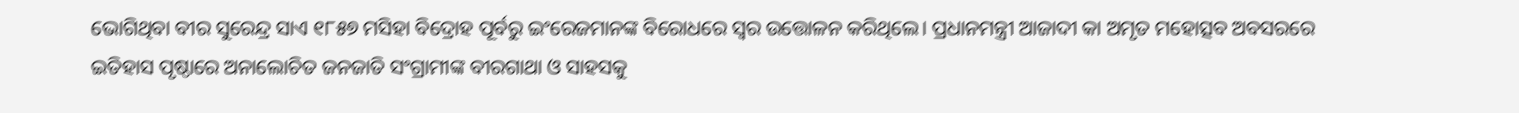ଭୋଗିଥିବା ବୀର ସୁରେନ୍ଦ୍ର ସାଏ ୧୮୫୭ ମସିହା ବିଦ୍ରୋହ ପୂର୍ବରୁ ଇଂରେଜମାନଙ୍କ ବିରୋଧରେ ସ୍ବର ଉତ୍ତୋଳନ କରିଥିଲେ। ପ୍ରଧାନମନ୍ତ୍ରୀ ଆଜାଦୀ କା ଅମୃତ ମହୋତ୍ସବ ଅବସରରେ ଇତିହାସ ପୃଷ୍ଠାରେ ଅନାଲୋଚିତ ଜନଜାତି ସଂଗ୍ରାମୀଙ୍କ ବୀରଗାଥା ଓ ସାହସକୁ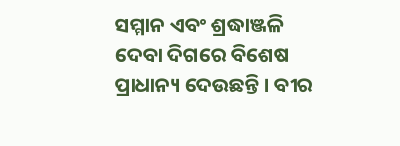ସମ୍ମାନ ଏବଂ ଶ୍ରଦ୍ଧାଞ୍ଜଳି ଦେବା ଦିଗରେ ବିଶେଷ ପ୍ରାଧାନ୍ୟ ଦେଉଛନ୍ତି । ବୀର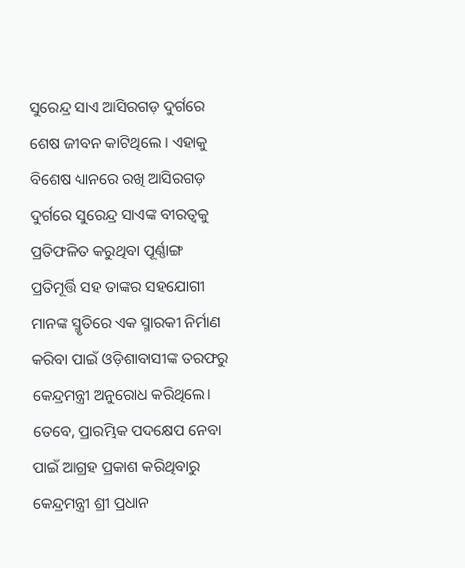ସୁରେନ୍ଦ୍ର ସାଏ ଆସିରଗଡ଼ ଦୁର୍ଗରେ ଶେଷ ଜୀବନ କାଟିଥିଲେ । ଏହାକୁ ବିଶେଷ ଧ୍ୟାନରେ ରଖି ଆସିରଗଡ଼ ଦୁର୍ଗରେ ସୁରେନ୍ଦ୍ର ସାଏଙ୍କ ବୀରତ୍ୱକୁ ପ୍ରତିଫଳିତ କରୁଥିବା ପୂର୍ଣ୍ଣାଙ୍ଗ ପ୍ରତିମୂର୍ତ୍ତି ସହ ତାଙ୍କର ସହଯୋଗୀ ମାନଙ୍କ ସ୍ମୃତିରେ ଏକ ସ୍ମାରକୀ ନିର୍ମାଣ କରିବା ପାଇଁ ଓଡ଼ିଶାବାସୀଙ୍କ ତରଫରୁ କେନ୍ଦ୍ରମନ୍ତ୍ରୀ ଅନୁରୋଧ କରିଥିଲେ। ତେବେ, ପ୍ରାରମ୍ଭିକ ପଦକ୍ଷେପ ନେବା ପାଇଁ ଆଗ୍ରହ ପ୍ରକାଶ କରିଥିବାରୁ କେନ୍ଦ୍ରମନ୍ତ୍ରୀ ଶ୍ରୀ ପ୍ରଧାନ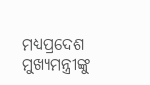ମଧ୍ୟପ୍ରଦେଶ ମୁଖ୍ୟମନ୍ତ୍ରୀଙ୍କୁ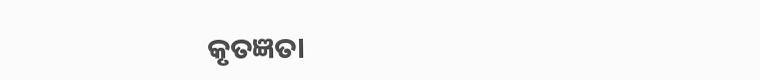କୃତଜ୍ଞତା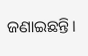ଜଣାଇଛନ୍ତି।